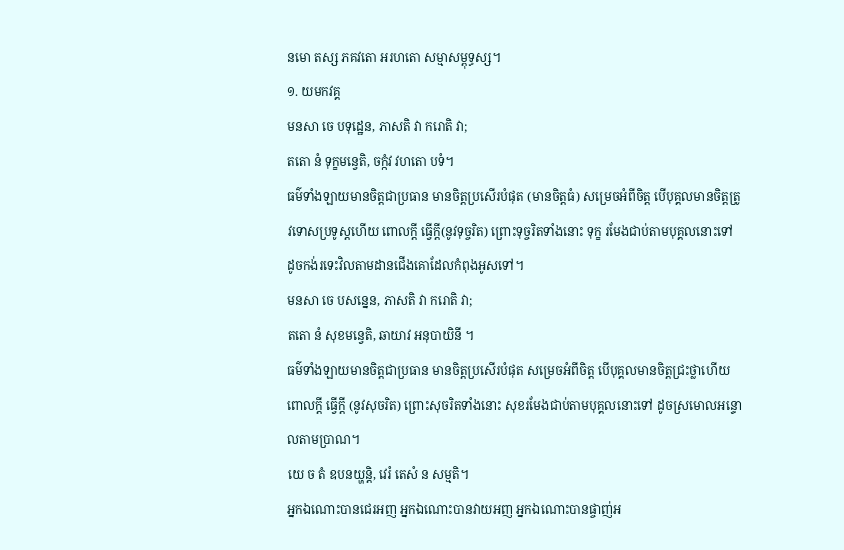នមោ តស្ស ភគវតោ អរហតោ សម្មាសម្ពុទ្ធស្ស។
១. យមកវគ្គ
មនសា ចេ បទុដ្ឋេន, ភាសតិ វា ករោតិ វា;
តតោ នំ ទុក្ខមន្វេតិ, ចក្កំវ វហតោ បទំ។
ធម៌ទាំងឡាយមានចិត្តជាប្រធាន មានចិត្តប្រសើរបំផុត (មានចិត្តធំ) សម្រេចអំពីចិត្ត បើបុគ្គលមានចិត្តត្រូវទោសប្រទូស្ដហើយ ពោលក្ដី ធ្វើក្ដី(នូវទុច្ចរិត) ព្រោះទុច្ចរិតទាំងនោះ ទុក្ខ រមែងជាប់តាមបុគ្គលនោះទៅ ដូចកង់រទេះវិលតាមដានជើងគោដែលកំពុងអូសទៅ។
មនសា ចេ បសន្នេន, ភាសតិ វា ករោតិ វា;
តតោ នំ សុខមន្វេតិ, ឆាយាវ អនុបាយិនី ។
ធម៌ទាំងឡាយមានចិត្តជាប្រធាន មានចិត្តប្រសើរបំផុត សម្រេចអំពីចិត្ត បើបុគ្គលមានចិត្តជ្រះថ្លាហើយ ពោលក្ដី ធ្វើក្ដី (នូវសុចរិត) ព្រោះសុចរិតទាំងនោះ សុខរមែងជាប់តាមបុគ្គលនោះទៅ ដូចស្រមោលអន្ទោលតាមប្រាណ។
យេ ច តំ ឧបនយ្ហន្តិ, វេរំ តេសំ ន សម្មតិ។
អ្នកឯណោះបានជេរអញ អ្នកឯណោះបានវាយអញ អ្នកឯណោះបានផ្ចាញ់អ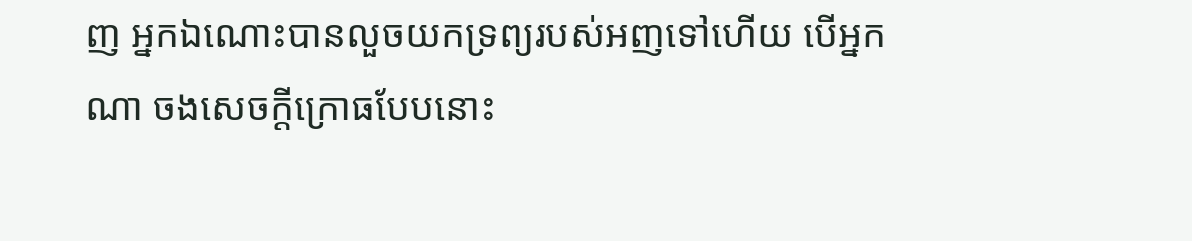ញ អ្នកឯណោះបានលួចយកទ្រព្យរបស់អញទៅហើយ បើអ្នកណា ចងសេចក្ដីក្រោធបែបនោះ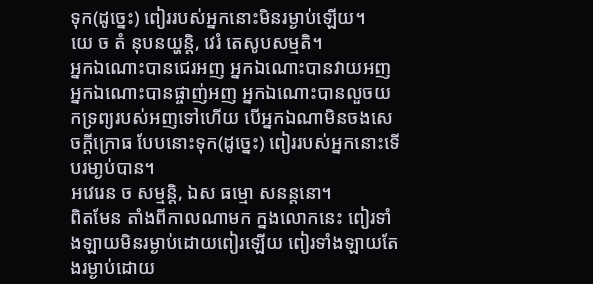ទុក(ដូច្នេះ) ពៀររបស់អ្នកនោះមិនរម្ងាប់ឡើយ។
យេ ច តំ នុបនយ្ហន្តិ, វេរំ តេសូបសម្មតិ។
អ្នកឯណោះបានជេរអញ អ្នកឯណោះបានវាយអញ អ្នកឯណោះបានផ្ចាញ់អញ អ្នកឯណោះបានលួចយកទ្រព្យរបស់អញទៅហើយ បើអ្នកឯណាមិនចងសេចក្ដីក្រោធ បែបនោះទុក(ដូច្នេះ) ពៀររបស់អ្នកនោះទើបរមា្ងប់បាន។
អវេរេន ច សម្មន្តិ, ឯស ធម្មោ សនន្តនោ។
ពិតមែន តាំងពីកាលណាមក ក្នងលោកនេះ ពៀរទាំងឡាយមិនរម្ងាប់ដោយពៀរឡើយ ពៀរទាំងឡាយតែងរម្ងាប់ដោយ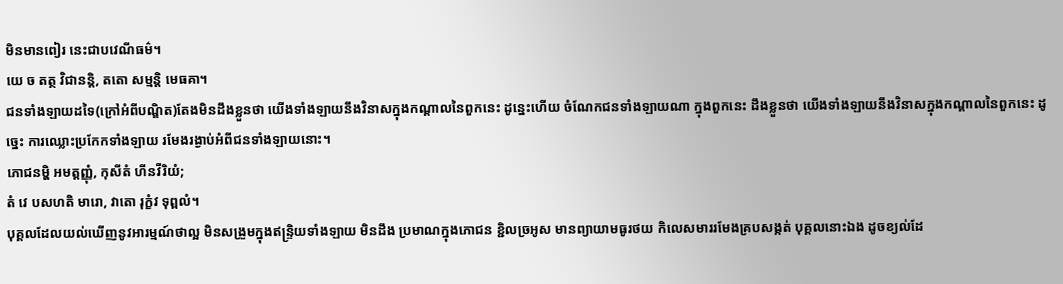មិនមានពៀរ នេះជាបវេណីធម៌។
យេ ច តត្ថ វិជានន្តិ, តតោ សម្មន្តិ មេធគា។
ជនទាំងឡាយដទៃ(ក្រៅអំពីបណ្ឌិត)តែងមិនដឹងខ្លួនថា យើងទាំងឡាយនឹងវិនាសក្នុងកណ្ដាលនៃពួកនេះ ដូន្នេះហើយ ចំណែកជនទាំងឡាយណា ក្នុងពួកនេះ ដឹងខ្លួនថា យើងទាំងឡាយនឹងវិនាសក្នុងកណ្ដាលនៃពួកនេះ ដូច្នេះ ការឈ្លោះប្រកែកទាំងឡាយ រមែងរង្ងាប់អំពីជនទាំងឡាយនោះ។
ភោជនម្ហិ អមត្តញ្ញុំ, កុសីតំ ហីនវីរិយំ;
តំ វេ បសហតិ មារោ, វាតោ រុក្ខំវ ទុព្ពលំ។
បុគ្គលដែលយល់ឃើញនូវអារម្មណ៍ថាល្អ មិនសង្រួមក្នុងឥន្ទ្រិយទាំងឡាយ មិនដឹង ប្រមាណក្នុងភោជន ខ្ជិលច្រអូស មានព្យាយាមធូរថយ កិលេសមាររមែងគ្របសង្កត់ បុគ្គលនោះឯង ដូចខ្យល់ដែ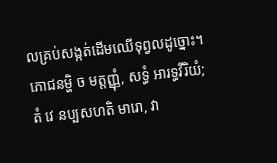លគ្រប់សង្កត់ដើមឈើទុព្វលដូច្នោះ។
ភោជនម្ហិ ច មត្តញ្ញុំ, សទ្ធំ អារទ្ធវីរិយំ;
តំ វេ នប្បសហតិ មារោ, វា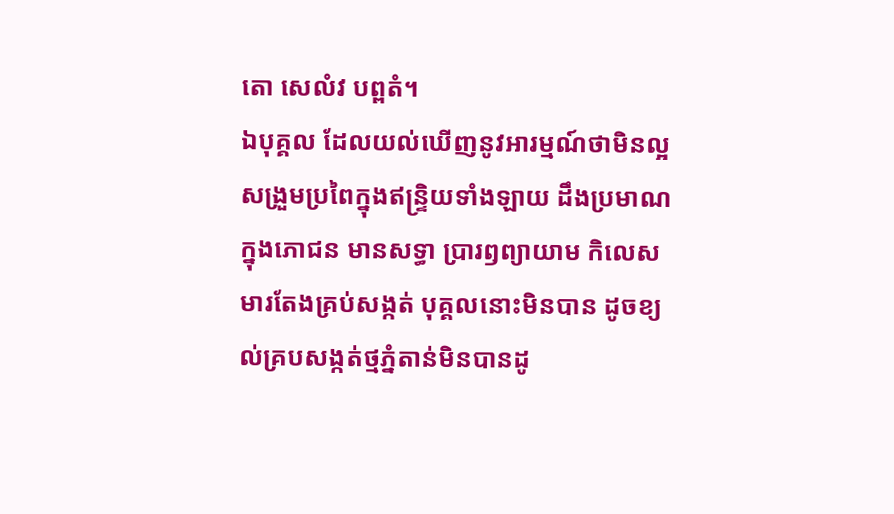តោ សេលំវ បព្ពតំ។
ឯបុគ្គល ដែលយល់ឃើញនូវអារម្មណ៍ថាមិនល្អ សង្រួមប្រពៃក្នុងឥន្រ្ទិយទាំងឡាយ ដឹងប្រមាណក្នុងភោជន មានសទ្ធា ប្រារឭព្យាយាម កិលេសមារតែងគ្រប់សង្កត់ បុគ្គលនោះមិនបាន ដូចខ្យល់គ្របសង្កត់ថ្មភ្នំតាន់មិនបានដូ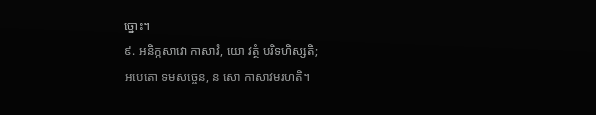ច្នោះ។
៩. អនិក្កសាវោ កាសាវំ, យោ វត្ថំ បរិទហិស្សតិ;
អបេតោ ទមសច្ចេន, ន សោ កាសាវមរហតិ។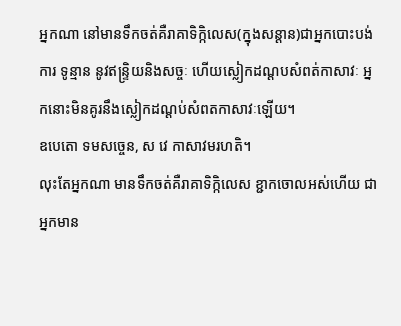អ្នកណា នៅមានទឹកចត់គឺរាគាទិក្កិលេស(ក្នុងសន្ដាន)ជាអ្នកបោះបង់ការ ទូន្មាន នូវឥន្រ្ទិយនិងសច្ចៈ ហើយស្លៀកដណ្ដបសំពត់កាសាវៈ អ្នកនោះមិនគូរនឹងស្លៀកដណ្ដប់សំពតកាសាវៈឡើយ។
ឧបេតោ ទមសច្ចេន, ស វេ កាសាវមរហតិ។
លុះតែអ្នកណា មានទឹកចត់គឺរាគាទិក្កិលេស ខ្ជាកចោលអស់ហើយ ជាអ្នកមាន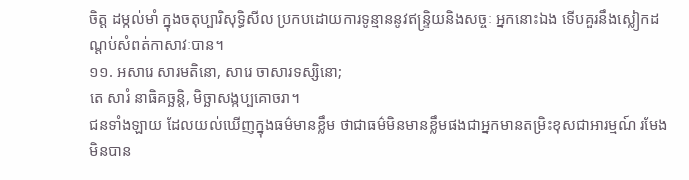ចិត្ត ដម្កល់មាំ ក្នុងចតុប្បារិសុទ្ធិសីល ប្រកបដោយការទូន្មាននូវឥន្រ្ទិយនិងសច្ចៈ អ្នកនោះឯង ទើបគួរនឹងស្លៀកដណ្ដប់សំពត់កាសាវៈបាន។
១១. អសារេ សារមតិនោ, សារេ ចាសារទស្សិនោ;
តេ សារំ នាធិគច្ឆន្តិ, មិច្ឆាសង្កប្បគោចរា។
ជនទាំងឡាយ ដែលយល់ឃើញក្នុងធម៌មានខ្លឹម ថាជាធម៌មិនមានខ្លឹមផងជាអ្នកមានតម្រិះខុសជាអារម្មណ៍ រមែងមិនបាន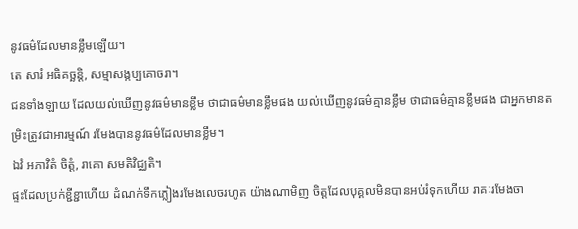នូវធម៌ដែលមានខ្លឹមឡើយ។
តេ សារំ អធិគច្ឆន្តិ, សម្មាសង្កប្បគោចរា។
ជនទាំងឡាយ ដែលយល់ឃើញនូវធម៌មានខ្លឹម ថាជាធម៌មានខ្លឹមផង យល់ឃើញនូវធម៌គ្មានខ្លឹម ថាជាធម៌គ្មានខ្លឹមផង ជាអ្នកមានតម្រិះត្រូវជាអារម្មណ៍ រមែងបាននូវធម៌ដែលមានខ្លឹម។
ឯវំ អភាវិតំ ចិត្តំ, រាគោ សមតិវិជ្ឈតិ។
ផ្ទះដែលប្រក់ខ្ជីខ្ជាហើយ ដំណក់ទឹកភ្លៀងរមែងលេចរហូត យ៉ាងណាមិញ ចិត្តដែលបុគ្គលមិនបានអប់រំទុកហើយ រាគៈរមែងចា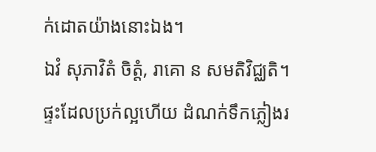ក់ដោតយ៉ាងនោះឯង។
ឯវំ សុភាវិតំ ចិត្តំ, រាគោ ន សមតិវិជ្ឈតិ។
ផ្ទះដែលប្រក់ល្អហើយ ដំណក់ទឹកភ្លៀងរ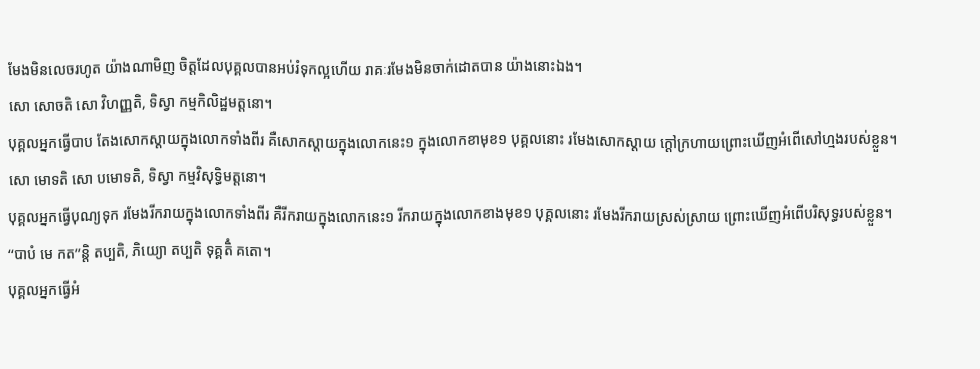មែងមិនលេចរហូត យ៉ាងណាមិញ ចិត្តដែលបុគ្គលបានអប់រំទុកល្អហើយ រាគៈរមែងមិនចាក់ដោតបាន យ៉ាងនោះឯង។
សោ សោចតិ សោ វិហញ្ញតិ, ទិស្វា កម្មកិលិដ្ឋមត្តនោ។
បុគ្គលអ្នកធ្វើបាប តែងសោកស្ដាយក្នុងលោកទាំងពីរ គឺសោកស្ដាយក្នុងលោកនេះ១ ក្នុងលោកខាមុខ១ បុគ្គលនោះ រមែងសោកស្ដាយ ក្ដៅក្រហាយព្រោះឃើញអំពើសៅហ្មងរបស់ខ្លួន។
សោ មោទតិ សោ បមោទតិ, ទិស្វា កម្មវិសុទ្ធិមត្តនោ។
បុគ្គលអ្នកធ្វើបុណ្យទុក រមែងរីករាយក្នុងលោកទាំងពីរ គឺរីករាយក្នុងលោកនេះ១ រីករាយក្នុងលោកខាងមុខ១ បុគ្គលនោះ រមែងរីករាយស្រស់ស្រាយ ព្រោះឃើញអំពើបរិសុទ្ធរបស់ខ្លួន។
‘‘បាបំ មេ កត’’ន្តិ តប្បតិ, ភិយ្យោ តប្បតិ ទុគ្គតិំ គតោ។
បុគ្គលអ្នកធ្វើអំ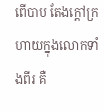ពើបាប តែងក្ដៅក្រហាយក្នុងលោកទាំងពីរ គឺ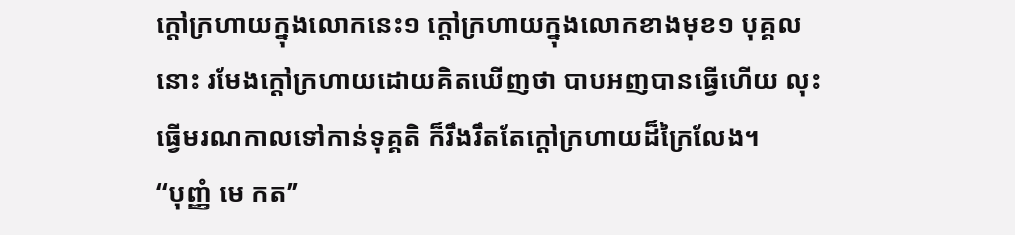ក្ដៅក្រហាយក្នុងលោកនេះ១ ក្ដៅក្រហាយក្នុងលោកខាងមុខ១ បុគ្គលនោះ រមែងក្ដៅក្រហាយដោយគិតឃើញថា បាបអញបានធ្វើហើយ លុះធ្វើមរណកាលទៅកាន់ទុគ្គតិ ក៏រឹងរឹតតែក្ដៅក្រហាយដ៏ក្រៃលែង។
‘‘បុញ្ញំ មេ កត’’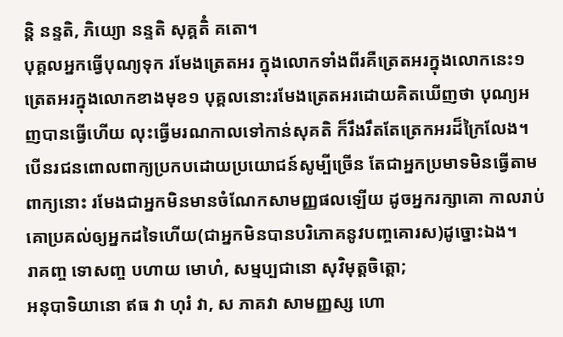ន្តិ នន្ទតិ, ភិយ្យោ នន្ទតិ សុគ្គតិំ គតោ។
បុគ្គលអ្នកធ្វើបុណ្យទុក រមែងត្រេតអរ ក្នុងលោកទាំងពីរគឺត្រេតអរក្នុងលោកនេះ១ ត្រេតអរក្នុងលោកខាងមុខ១ បុគ្គលនោះរមែងត្រេតអរដោយគិតឃើញថា បុណ្យអញបានធ្វើហើយ លុះធ្វើមរណកាលទៅកាន់សុគតិ ក៏រឹងរឹតតែត្រេកអរដ៏ក្រៃលែង។
បើនរជនពោលពាក្យប្រកបដោយប្រយោជន៍សូម្បីច្រើន តែជាអ្នកប្រមាទមិនធ្វើតាមពាក្យនោះ រមែងជាអ្នកមិនមានចំណែកសាមញ្ញផលឡើយ ដូចអ្នករក្សាគោ កាលរាប់គោប្រគល់ឲ្យអ្នកដទៃហើយ(ជាអ្នកមិនបានបរិភោគនូវបញ្ចគោរស)ដូច្នោះឯង។
រាគញ្ច ទោសញ្ច បហាយ មោហំ, សម្មប្បជានោ សុវិមុត្តចិត្តោ;
អនុបាទិយានោ ឥធ វា ហុរំ វា, ស ភាគវា សាមញ្ញស្ស ហោ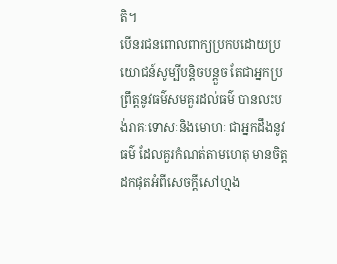តិ។
បើនរជនពោលពាក្យប្រកបដោយប្រយោជន៍សូម្បីបន្ដិចបន្ដួច តែជាអ្នកប្រព្រឹត្តនូវធម៌សមគួរដល់ធម៌ បានលះបង់រាគៈទោសៈនិងមោហៈ ជាអ្នកដឹងនូវធម៌ ដែលគួរកំណត់តាមហេតុ មានចិត្តដកផុតអំពីសេចក្ដីសៅហ្មង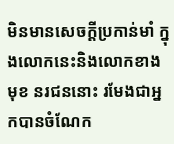មិនមានសេចក្ដីប្រកាន់មាំ ក្នុងលោកនេះនិងលោកខាងមុខ នរជននោះ រមែងជាអ្នកបានចំណែក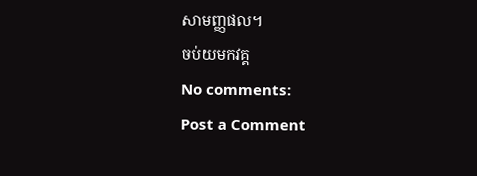សាមញ្ញផល។
ចប់យមកវគ្គ
No comments:
Post a Comment